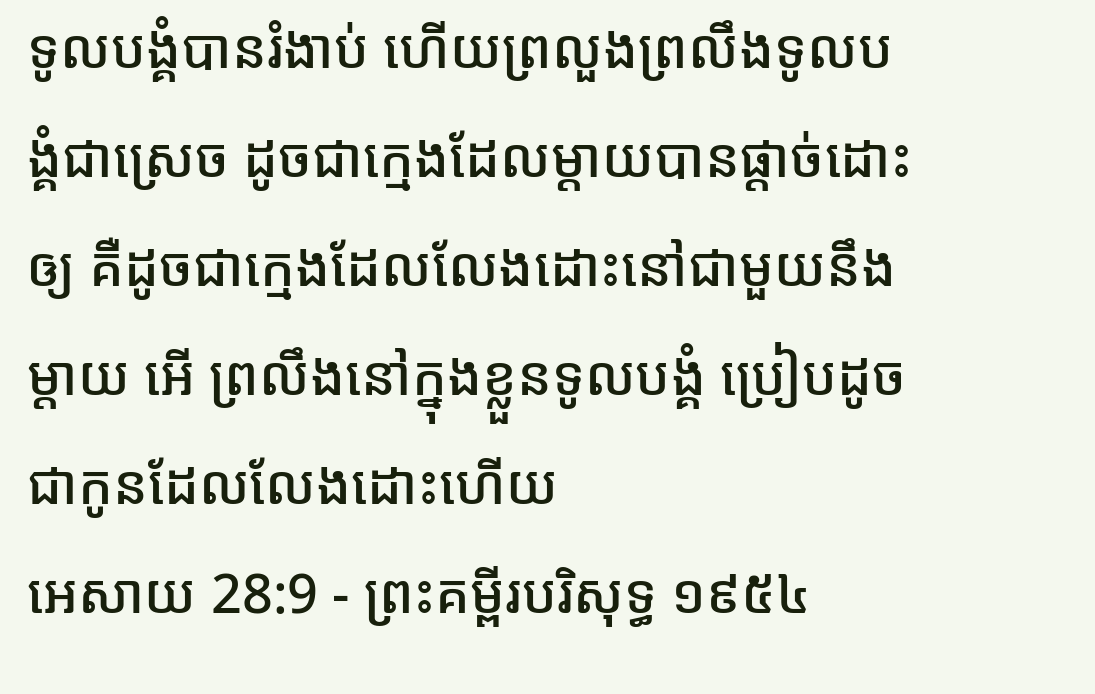ទូលបង្គំបានរំងាប់ ហើយព្រលួងព្រលឹងទូលបង្គំជាស្រេច ដូចជាក្មេងដែលម្តាយបានផ្តាច់ដោះឲ្យ គឺដូចជាក្មេងដែលលែងដោះនៅជាមួយនឹងម្តាយ អើ ព្រលឹងនៅក្នុងខ្លួនទូលបង្គំ ប្រៀបដូចជាកូនដែលលែងដោះហើយ
អេសាយ 28:9 - ព្រះគម្ពីរបរិសុទ្ធ ១៩៥៤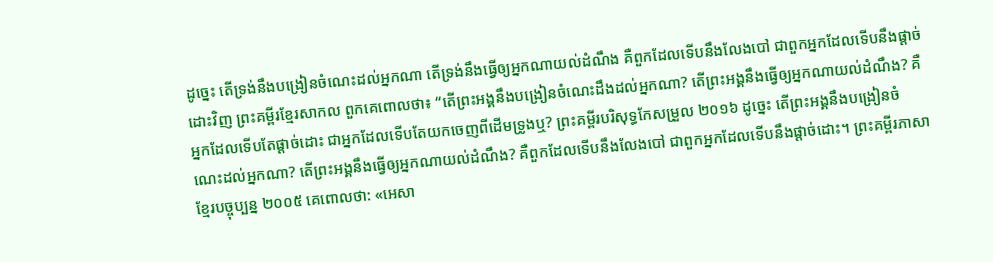ដូច្នេះ តើទ្រង់នឹងបង្រៀនចំណេះដល់អ្នកណា តើទ្រង់នឹងធ្វើឲ្យអ្នកណាយល់ដំណឹង គឺពួកដែលទើបនឹងលែងបៅ ជាពួកអ្នកដែលទើបនឹងផ្តាច់ដោះវិញ ព្រះគម្ពីរខ្មែរសាកល ពួកគេពោលថា៖ “តើព្រះអង្គនឹងបង្រៀនចំណេះដឹងដល់អ្នកណា? តើព្រះអង្គនឹងធ្វើឲ្យអ្នកណាយល់ដំណឹង? គឺអ្នកដែលទើបតែផ្ដាច់ដោះ ជាអ្នកដែលទើបតែយកចេញពីដើមទ្រូងឬ? ព្រះគម្ពីរបរិសុទ្ធកែសម្រួល ២០១៦ ដូច្នេះ តើព្រះអង្គនឹងបង្រៀនចំណេះដល់អ្នកណា? តើព្រះអង្គនឹងធ្វើឲ្យអ្នកណាយល់ដំណឹង? គឺពួកដែលទើបនឹងលែងបៅ ជាពួកអ្នកដែលទើបនឹងផ្តាច់ដោះ។ ព្រះគម្ពីរភាសាខ្មែរបច្ចុប្បន្ន ២០០៥ គេពោលថា: «អេសា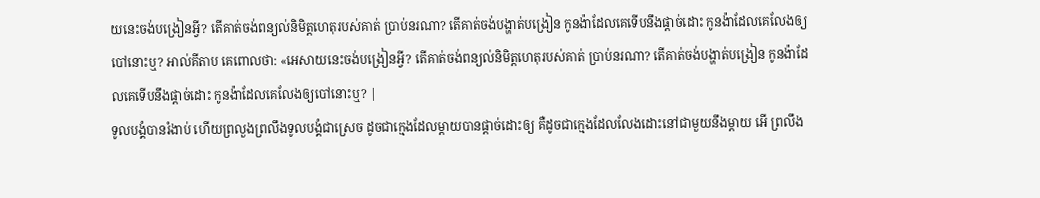យនេះចង់បង្រៀនអ្វី? តើគាត់ចង់ពន្យល់និមិត្តហេតុរបស់គាត់ ប្រាប់នរណា? តើគាត់ចង់បង្ហាត់បង្រៀន កូនង៉ាដែលគេទើបនឹងផ្ដាច់ដោះ កូនង៉ាដែលគេលែងឲ្យបៅនោះឬ? អាល់គីតាប គេពោលថា: «អេសាយនេះចង់បង្រៀនអ្វី? តើគាត់ចង់ពន្យល់និមិត្តហេតុរបស់គាត់ ប្រាប់នរណា? តើគាត់ចង់បង្ហាត់បង្រៀន កូនង៉ាដែលគេទើបនឹងផ្ដាច់ដោះ កូនង៉ាដែលគេលែងឲ្យបៅនោះឬ? |
ទូលបង្គំបានរំងាប់ ហើយព្រលួងព្រលឹងទូលបង្គំជាស្រេច ដូចជាក្មេងដែលម្តាយបានផ្តាច់ដោះឲ្យ គឺដូចជាក្មេងដែលលែងដោះនៅជាមួយនឹងម្តាយ អើ ព្រលឹង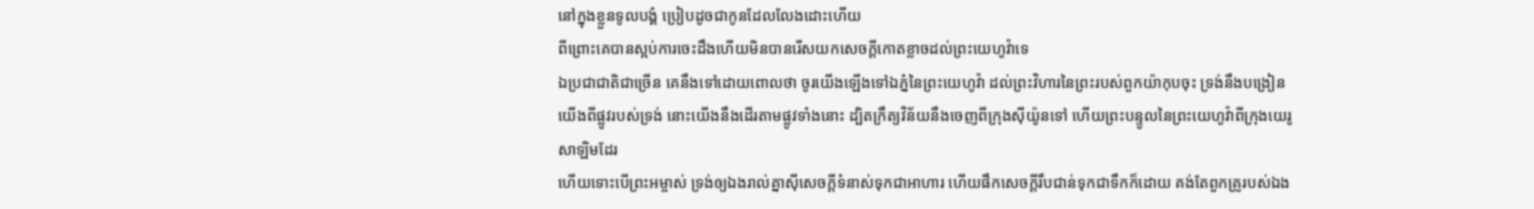នៅក្នុងខ្លួនទូលបង្គំ ប្រៀបដូចជាកូនដែលលែងដោះហើយ
ពីព្រោះគេបានស្អប់ការចេះដឹងហើយមិនបានរើសយកសេចក្ដីកោតខ្លាចដល់ព្រះយេហូវ៉ាទេ
ឯប្រជាជាតិជាច្រើន គេនឹងទៅដោយពោលថា ចូរយើងឡើងទៅឯភ្នំនៃព្រះយេហូវ៉ា ដល់ព្រះវិហារនៃព្រះរបស់ពួកយ៉ាកុបចុះ ទ្រង់នឹងបង្រៀនយើងពីផ្លូវរបស់ទ្រង់ នោះយើងនឹងដើរតាមផ្លូវទាំងនោះ ដ្បិតក្រឹត្យវិន័យនឹងចេញពីក្រុងស៊ីយ៉ូនទៅ ហើយព្រះបន្ទូលនៃព្រះយេហូវ៉ាពីក្រុងយេរូសាឡិមដែរ
ហើយទោះបើព្រះអម្ចាស់ ទ្រង់ឲ្យឯងរាល់គ្នាស៊ីសេចក្ដីទំនាស់ទុកជាអាហារ ហើយផឹកសេចក្ដីរឹបជាន់ទុកជាទឹកក៏ដោយ គង់តែពួកគ្រូរបស់ឯង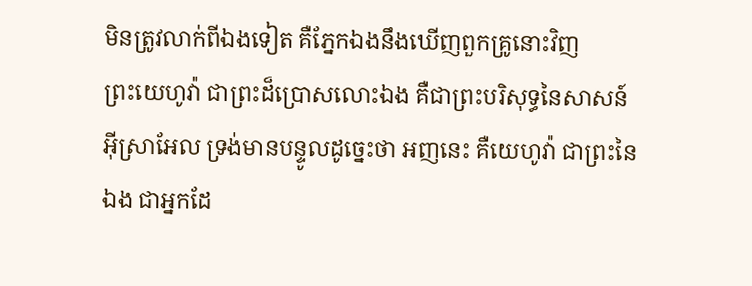មិនត្រូវលាក់ពីឯងទៀត គឺភ្នែកឯងនឹងឃើញពួកគ្រូនោះវិញ
ព្រះយេហូវ៉ា ជាព្រះដ៏ប្រោសលោះឯង គឺជាព្រះបរិសុទ្ធនៃសាសន៍អ៊ីស្រាអែល ទ្រង់មានបន្ទូលដូច្នេះថា អញនេះ គឺយេហូវ៉ា ជាព្រះនៃឯង ជាអ្នកដែ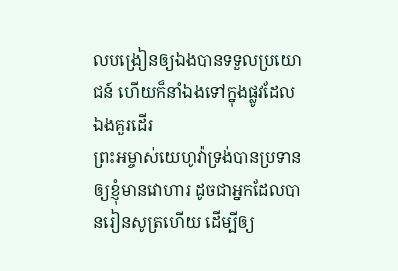លបង្រៀនឲ្យឯងបានទទួលប្រយោជន៍ ហើយក៏នាំឯងទៅក្នុងផ្លូវដែលឯងគួរដើរ
ព្រះអម្ចាស់យេហូវ៉ាទ្រង់បានប្រទានឲ្យខ្ញុំមានវោហារ ដូចជាអ្នកដែលបានរៀនសូត្រហើយ ដើម្បីឲ្យ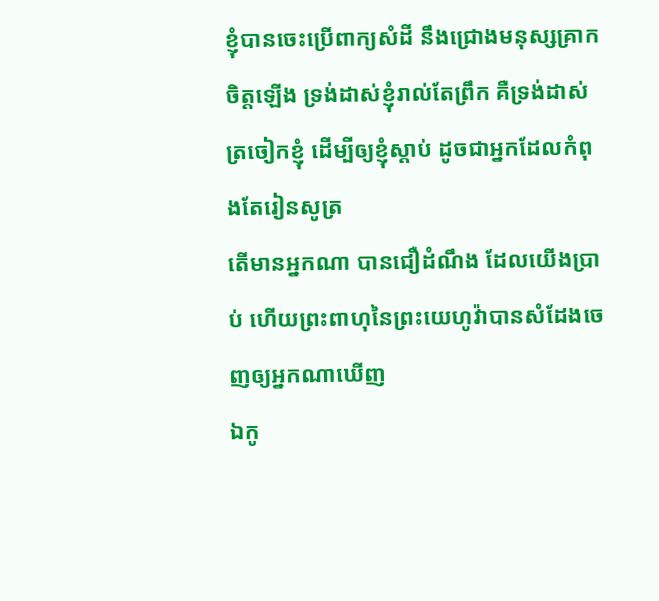ខ្ញុំបានចេះប្រើពាក្យសំដី នឹងជ្រោងមនុស្សគ្រាកចិត្តឡើង ទ្រង់ដាស់ខ្ញុំរាល់តែព្រឹក គឺទ្រង់ដាស់ត្រចៀកខ្ញុំ ដើម្បីឲ្យខ្ញុំស្តាប់ ដូចជាអ្នកដែលកំពុងតែរៀនសូត្រ
តើមានអ្នកណា បានជឿដំណឹង ដែលយើងប្រាប់ ហើយព្រះពាហុនៃព្រះយេហូវ៉ាបានសំដែងចេញឲ្យអ្នកណាឃើញ
ឯកូ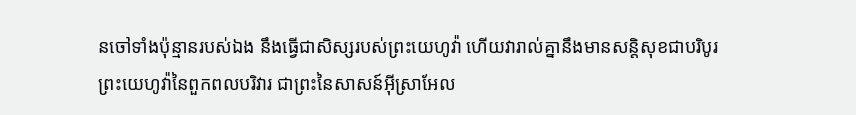នចៅទាំងប៉ុន្មានរបស់ឯង នឹងធ្វើជាសិស្សរបស់ព្រះយេហូវ៉ា ហើយវារាល់គ្នានឹងមានសន្តិសុខជាបរិបូរ
ព្រះយេហូវ៉ានៃពួកពលបរិវារ ជាព្រះនៃសាសន៍អ៊ីស្រាអែល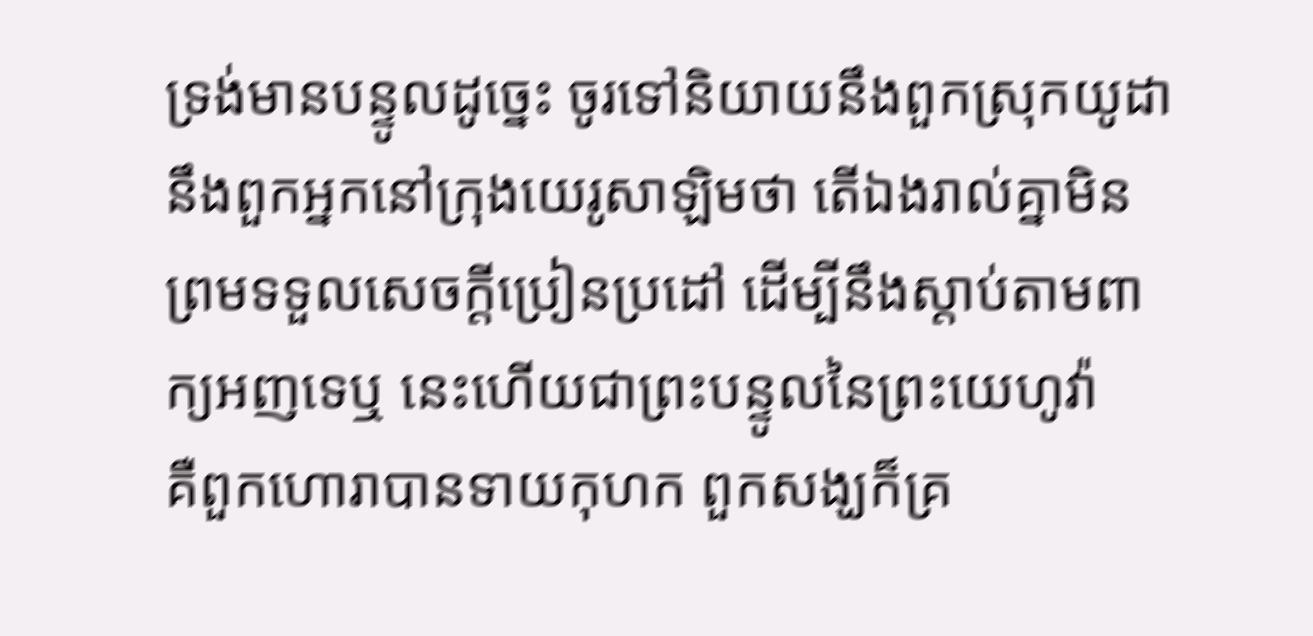ទ្រង់មានបន្ទូលដូច្នេះ ចូរទៅនិយាយនឹងពួកស្រុកយូដា នឹងពួកអ្នកនៅក្រុងយេរូសាឡិមថា តើឯងរាល់គ្នាមិនព្រមទទួលសេចក្ដីប្រៀនប្រដៅ ដើម្បីនឹងស្តាប់តាមពាក្យអញទេឬ នេះហើយជាព្រះបន្ទូលនៃព្រះយេហូវ៉ា
គឺពួកហោរាបានទាយកុហក ពួកសង្ឃក៏គ្រ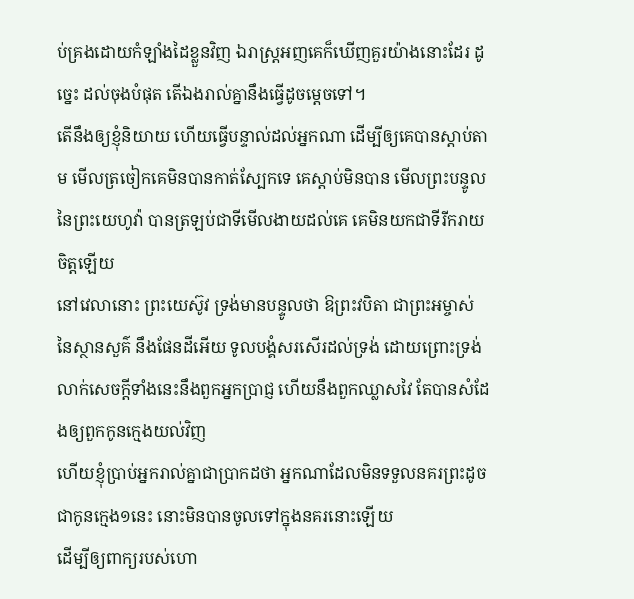ប់គ្រងដោយកំឡាំងដៃខ្លួនវិញ ឯរាស្ត្រអញគេក៏ឃើញគួរយ៉ាងនោះដែរ ដូច្នេះ ដល់ចុងបំផុត តើឯងរាល់គ្នានឹងធ្វើដូចម្តេចទៅ។
តើនឹងឲ្យខ្ញុំនិយាយ ហើយធ្វើបន្ទាល់ដល់អ្នកណា ដើម្បីឲ្យគេបានស្តាប់តាម មើលត្រចៀកគេមិនបានកាត់ស្បែកទេ គេស្តាប់មិនបាន មើលព្រះបន្ទូលនៃព្រះយេហូវ៉ា បានត្រឡប់ជាទីមើលងាយដល់គេ គេមិនយកជាទីរីករាយចិត្តឡើយ
នៅវេលានោះ ព្រះយេស៊ូវ ទ្រង់មានបន្ទូលថា ឱព្រះវបិតា ជាព្រះអម្ចាស់នៃស្ថានសួគ៌ នឹងផែនដីអើយ ទូលបង្គំសរសើរដល់ទ្រង់ ដោយព្រោះទ្រង់លាក់សេចក្ដីទាំងនេះនឹងពួកអ្នកប្រាជ្ញ ហើយនឹងពួកឈ្លាសវៃ តែបានសំដែងឲ្យពួកកូនក្មេងយល់វិញ
ហើយខ្ញុំប្រាប់អ្នករាល់គ្នាជាប្រាកដថា អ្នកណាដែលមិនទទួលនគរព្រះដូចជាកូនក្មេង១នេះ នោះមិនបានចូលទៅក្នុងនគរនោះឡើយ
ដើម្បីឲ្យពាក្យរបស់ហោ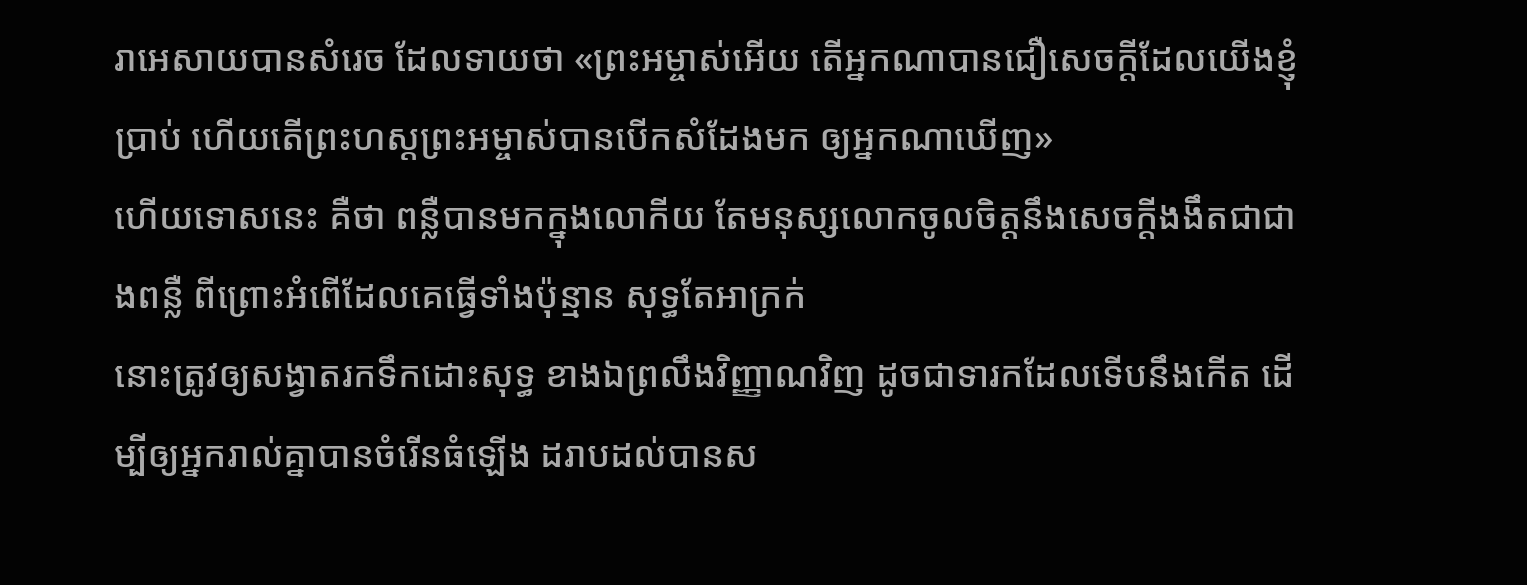រាអេសាយបានសំរេច ដែលទាយថា «ព្រះអម្ចាស់អើយ តើអ្នកណាបានជឿសេចក្ដីដែលយើងខ្ញុំប្រាប់ ហើយតើព្រះហស្តព្រះអម្ចាស់បានបើកសំដែងមក ឲ្យអ្នកណាឃើញ»
ហើយទោសនេះ គឺថា ពន្លឺបានមកក្នុងលោកីយ តែមនុស្សលោកចូលចិត្តនឹងសេចក្ដីងងឹតជាជាងពន្លឺ ពីព្រោះអំពើដែលគេធ្វើទាំងប៉ុន្មាន សុទ្ធតែអាក្រក់
នោះត្រូវឲ្យសង្វាតរកទឹកដោះសុទ្ធ ខាងឯព្រលឹងវិញ្ញាណវិញ ដូចជាទារកដែលទើបនឹងកើត ដើម្បីឲ្យអ្នករាល់គ្នាបានចំរើនធំឡើង ដរាបដល់បានស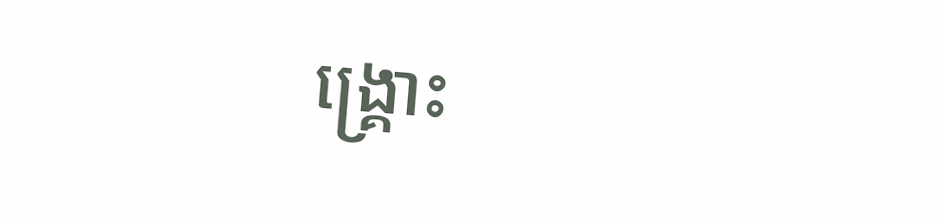ង្គ្រោះ